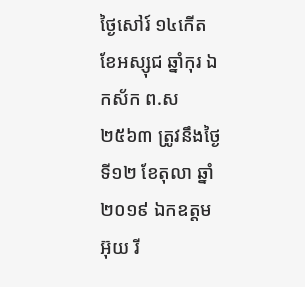ថ្ងៃសៅរ៍ ១៤កើត ខែអស្សុជ ឆ្នាំកុរ ឯកស័ក ព.ស ២៥៦៣ ត្រូវនឹងថ្ងៃទី១២ ខែតុលា ឆ្នាំ២០១៩ ឯកឧត្តម អ៊ុយ រី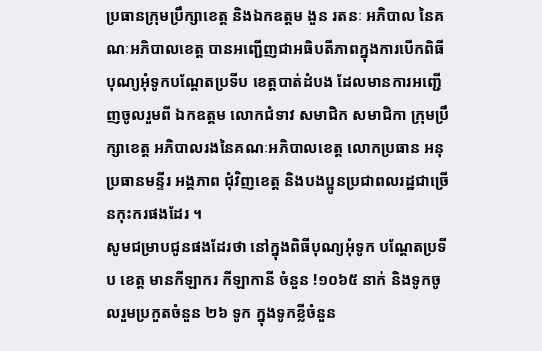ប្រធានក្រុមប្រឹក្សាខេត្ត និងឯកឧត្តម ងួន រតនៈ អភិបាល នៃគណៈអភិបាលខេត្ត បានអញ្ជើញជាអធិបតីភាពក្នុងការបើកពិធីបុណ្យអុំទូកបណ្តែតប្រទីប ខេត្តបាត់ដំបង ដែលមានការអញ្ជើញចូលរួមពី ឯកឧត្តម លោកជំទាវ សមាជិក សមាជិកា ក្រុមប្រឹក្សាខេត្ត អភិបាលរងនៃគណៈអភិបាលខេត្ត លោកប្រធាន អនុប្រធានមន្ទីរ អង្គភាព ជុំវិញខេត្ត និងបងប្អូនប្រជាពលរដ្ឋជាច្រើនកុះករផងដែរ ។
សូមជម្រាបជូនផងដែរថា នៅក្នុងពិធីបុណ្យអុំទូក បណ្តែតប្រទីប ខេត្ត មានកីឡាករ កីឡាកានី ចំនួន !១០៦៥ នាក់ និងទូកចូលរួមប្រកួតចំនួន ២៦ ទូក ក្នុងទូកខ្លីចំនួន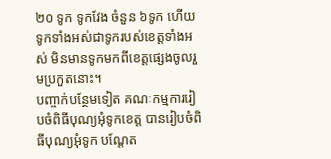២០ ទូក ទូកវែង ចំនួន ៦ទូក ហើយទូកទាំងអស់ជាទូករបស់ខេត្តទាំងអស់ មិនមានទូកមកពីខេត្តផ្សេងចូលរួមប្រកួតនោះ។
បញ្ចាក់បន្ថែមទៀត គណៈកម្មការរៀបចំពិធីបុណ្យអុំទូកខេត្ត បានរៀបចំពិធីបុណ្យអុំទូក បណ្តែត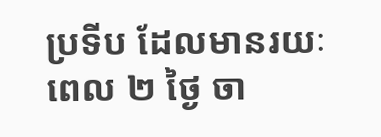ប្រទីប ដែលមានរយៈពេល ២ ថ្ងៃ ចា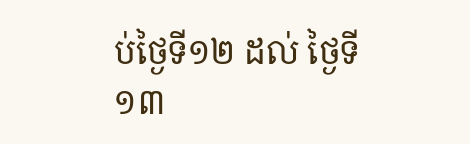ប់ថ្ងៃទី១២ ដល់ ថ្ងៃទី១៣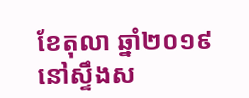ខែតុលា ឆ្នាំ២០១៩ នៅស្ទឹងស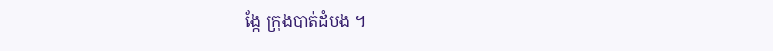ង្កែ ក្រុងបាត់ដំបង ។